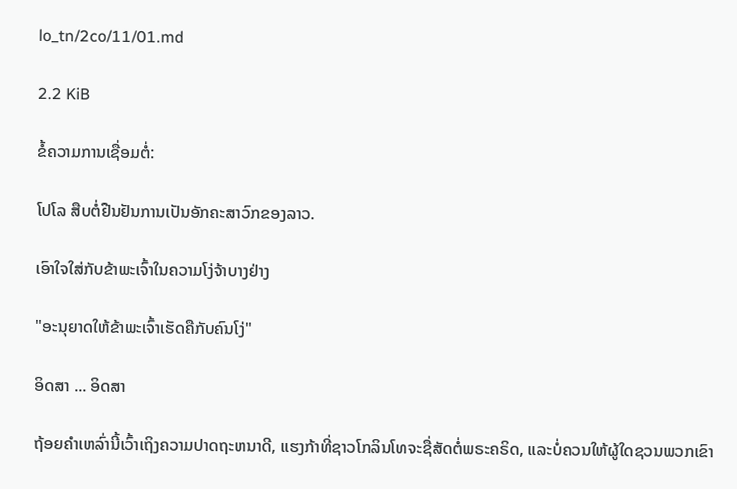lo_tn/2co/11/01.md

2.2 KiB

ຂໍ້ຄວາມການເຊື່ອມຕໍ່:

ໂປໂລ ສືບຕໍ່ຢືນຢັນການເປັນອັກຄະສາວົກຂອງລາວ.

ເອົາໃຈໃສ່ກັບຂ້າພະເຈົ້າໃນຄວາມໂງ່ຈ້າບາງຢ່າງ

"ອະນຸຍາດໃຫ້ຂ້າພະເຈົ້າເຮັດຄືກັບຄົນໂງ່"

ອິດສາ ... ອິດສາ

ຖ້ອຍຄຳເຫລົ່ານີ້ເວົ້າເຖິງຄວາມປາດຖະຫນາດີ, ແຮງກ້າທີ່ຊາວໂກລິນໂທຈະຊື່ສັດຕໍ່ພຣະຄຣິດ, ແລະບໍ່ຄວນໃຫ້ຜູ້ໃດຊວນພວກເຂົາ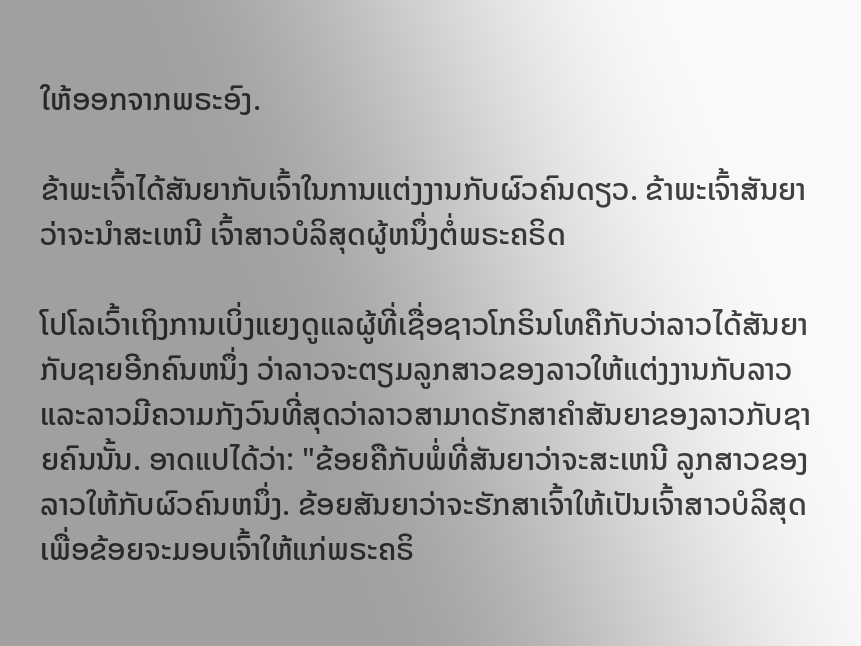ໃຫ້ອອກຈາກພຣະອົງ.

ຂ້າພະເຈົ້າໄດ້ສັນຍາກັບເຈົ້າໃນການແຕ່ງງານກັບຜົວຄົນດຽວ. ຂ້າພະເຈົ້າສັນຍາວ່າຈະນຳສະເຫນີ ເຈົ້າສາວບໍລິສຸດຜູ້ຫນຶ່ງຕໍ່ພຣະຄຣິດ

ໂປໂລເວົ້າເຖິງການເບິ່ງແຍງດູແລຜູ້ທີ່ເຊື່ອຊາວໂກຣິນໂທຄືກັບວ່າລາວໄດ້ສັນຍາກັບຊາຍອີກຄົນຫນຶ່ງ ວ່າລາວຈະຕຽມລູກສາວຂອງລາວໃຫ້ແຕ່ງງານກັບລາວແລະລາວມີຄວາມກັງວົນທີ່ສຸດວ່າລາວສາມາດຮັກສາຄຳສັນຍາຂອງລາວກັບຊາຍຄົນນັ້ນ. ອາດແປໄດ້ວ່າ: "ຂ້ອຍຄືກັບພໍ່ທີ່ສັນຍາວ່າຈະສະເຫນີ ລູກສາວຂອງລາວໃຫ້ກັບຜົວຄົນຫນຶ່ງ. ຂ້ອຍສັນຍາວ່າຈະຮັກສາເຈົ້າໃຫ້ເປັນເຈົ້າສາວບໍລິສຸດເພື່ອຂ້ອຍຈະມອບເຈົ້າໃຫ້ແກ່ພຣະຄຣິ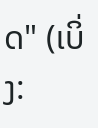ດ" (ເບິ່ງ: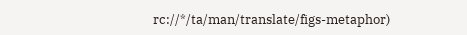rc://*/ta/man/translate/figs-metaphor)